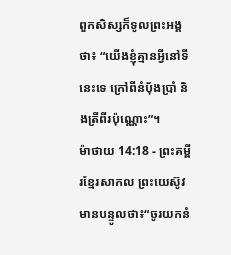ពួកសិស្សក៏ទូលព្រះអង្គថា៖ “យើងខ្ញុំគ្មានអ្វីនៅទីនេះទេ ក្រៅពីនំប៉័ងប្រាំ និងត្រីពីរប៉ុណ្ណោះ”។
ម៉ាថាយ 14:18 - ព្រះគម្ពីរខ្មែរសាកល ព្រះយេស៊ូវមានបន្ទូលថា៖“ចូរយកនំ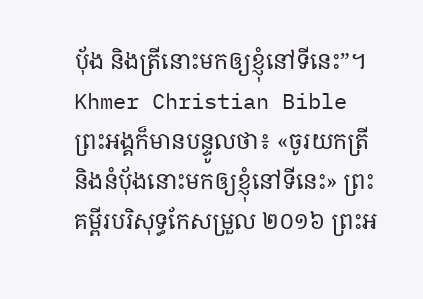ប៉័ង និងត្រីនោះមកឲ្យខ្ញុំនៅទីនេះ”។ Khmer Christian Bible ព្រះអង្គក៏មានបន្ទូលថា៖ «ចូរយកត្រី និងនំប៉័ងនោះមកឲ្យខ្ញុំនៅទីនេះ» ព្រះគម្ពីរបរិសុទ្ធកែសម្រួល ២០១៦ ព្រះអ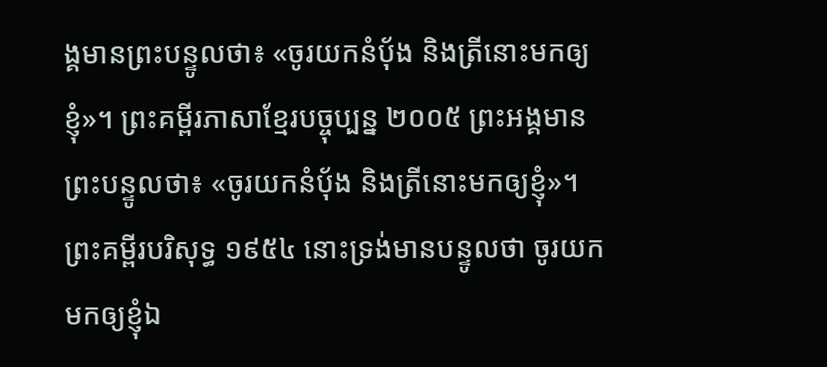ង្គមានព្រះបន្ទូលថា៖ «ចូរយកនំបុ័ង និងត្រីនោះមកឲ្យខ្ញុំ»។ ព្រះគម្ពីរភាសាខ្មែរបច្ចុប្បន្ន ២០០៥ ព្រះអង្គមានព្រះបន្ទូលថា៖ «ចូរយកនំប៉័ង និងត្រីនោះមកឲ្យខ្ញុំ»។ ព្រះគម្ពីរបរិសុទ្ធ ១៩៥៤ នោះទ្រង់មានបន្ទូលថា ចូរយកមកឲ្យខ្ញុំឯ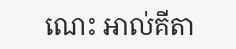ណេះ អាល់គីតា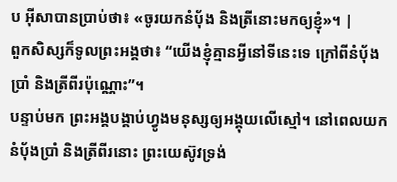ប អ៊ីសាបានប្រាប់ថា៖ «ចូរយកនំបុ័ង និងត្រីនោះមកឲ្យខ្ញុំ»។ |
ពួកសិស្សក៏ទូលព្រះអង្គថា៖ “យើងខ្ញុំគ្មានអ្វីនៅទីនេះទេ ក្រៅពីនំប៉័ងប្រាំ និងត្រីពីរប៉ុណ្ណោះ”។
បន្ទាប់មក ព្រះអង្គបង្គាប់ហ្វូងមនុស្សឲ្យអង្គុយលើស្មៅ។ នៅពេលយកនំប៉័ងប្រាំ និងត្រីពីរនោះ ព្រះយេស៊ូវទ្រង់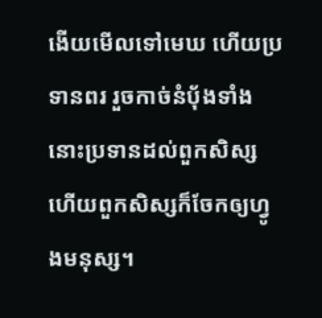ងើយមើលទៅមេឃ ហើយប្រទានពរ រួចកាច់នំប៉័ងទាំងនោះប្រទានដល់ពួកសិស្ស ហើយពួកសិស្សក៏ចែកឲ្យហ្វូងមនុស្ស។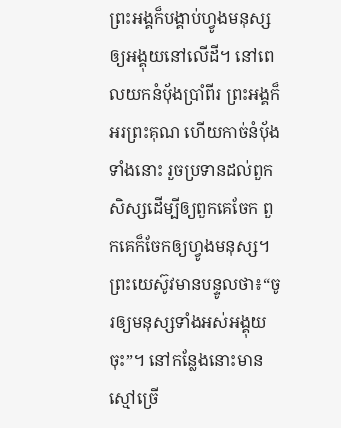ព្រះអង្គក៏បង្គាប់ហ្វូងមនុស្សឲ្យអង្គុយនៅលើដី។ នៅពេលយកនំប៉័ងប្រាំពីរ ព្រះអង្គក៏អរព្រះគុណ ហើយកាច់នំប៉័ងទាំងនោះ រួចប្រទានដល់ពួកសិស្សដើម្បីឲ្យពួកគេចែក ពួកគេក៏ចែកឲ្យហ្វូងមនុស្ស។
ព្រះយេស៊ូវមានបន្ទូលថា៖“ចូរឲ្យមនុស្សទាំងអស់អង្គុយចុះ”។ នៅកន្លែងនោះមានស្មៅច្រើ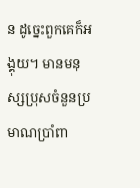ន ដូច្នេះពួកគេក៏អង្គុយ។ មានមនុស្សប្រុសចំនួនប្រមាណប្រាំពា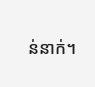ន់នាក់។